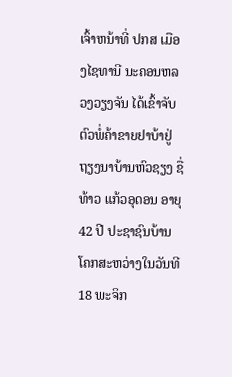ເຈົ້າຫນ້າທີ່ ປກສ ເມືອງໄຊທານີ ນະຄອນຫລວງວຽງຈັນ ໄດ້ເຂົ້າຈັບຕົວພໍ່ຄ້າຂາຍຢາບ້າຢູ່ຖຽງນາບ້ານຫົວຊຽງ ຊື່ທ້າວ ແກ້ວອຸດອນ ອາຍຸ 42 ປີ ປະຊາຊົນບ້ານໂຄກສະຫວ່າງໃນວັນທີ 18 ພະຈິກ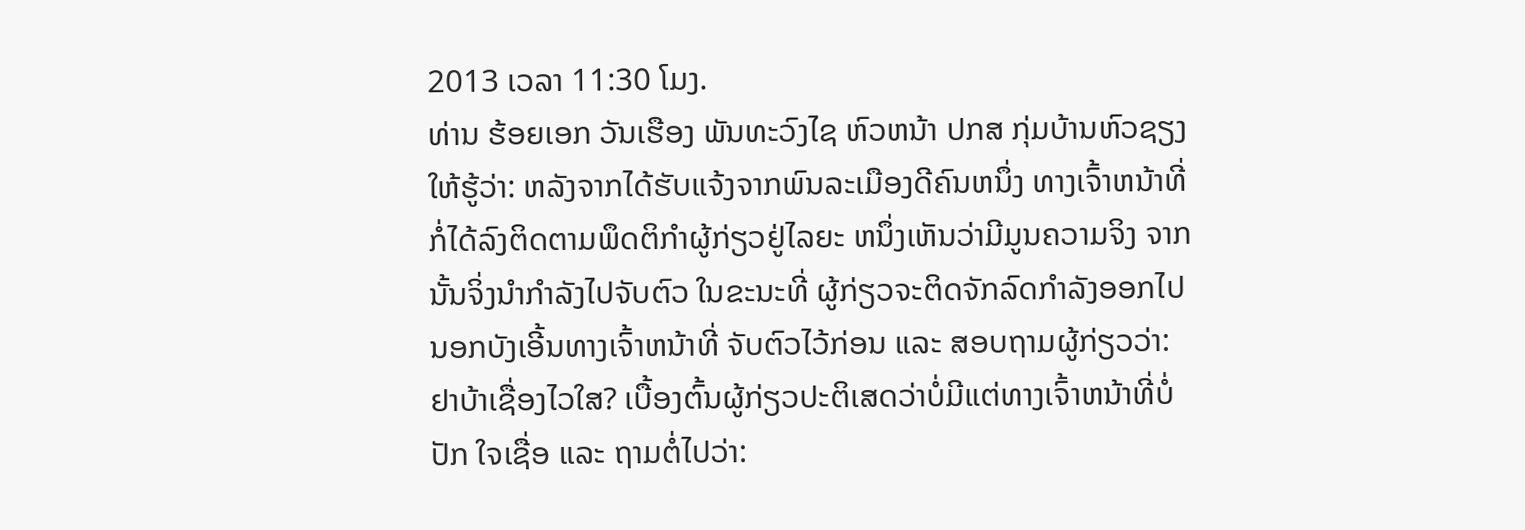2013 ເວລາ 11:30 ໂມງ.
ທ່ານ ຮ້ອຍເອກ ວັນເຮືອງ ພັນທະວົງໄຊ ຫົວຫນ້າ ປກສ ກຸ່ມບ້ານຫົວຊຽງ ໃຫ້ຮູ້ວ່າ: ຫລັງຈາກໄດ້ຮັບແຈ້ງຈາກພົນລະເມືອງດີຄົນຫນຶ່ງ ທາງເຈົ້າຫນ້າທີ່ກໍ່ໄດ້ລົງຕິດຕາມພຶດຕິກຳຜູ້ກ່ຽວຢູ່ໄລຍະ ຫນຶ່ງເຫັນວ່າມີມູນຄວາມຈິງ ຈາກນັ້ນຈິ່ງນຳກຳລັງໄປຈັບຕົວ ໃນຂະນະທີ່ ຜູ້ກ່ຽວຈະຕິດຈັກລົດກຳລັງອອກໄປນອກບັງເອີ້ນທາງເຈົ້າຫນ້າທີ່ ຈັບຕົວໄວ້ກ່ອນ ແລະ ສອບຖາມຜູ້ກ່ຽວວ່າ: ຢາບ້າເຊື່ອງໄວໃສ? ເບື້ອງຕົ້ນຜູ້ກ່ຽວປະຕິເສດວ່າບໍ່ມີແຕ່ທາງເຈົ້າຫນ້າທີ່ບໍ່ປັກ ໃຈເຊື່ອ ແລະ ຖາມຕໍ່ໄປວ່າ: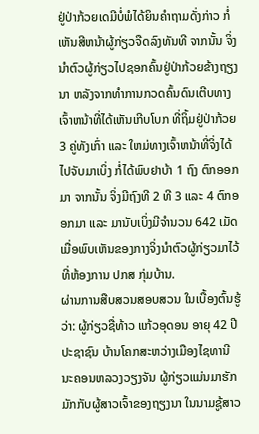ຢູ່ປ່າກ້ວຍເດມີບໍ່ພໍໄດ້ຍິນຄຳຖາມດັ່ງກ່າວ ກໍ່ເຫັນສີຫນ້າຜູ້ກ່ຽວຈືດລົງທັນທີ ຈາກນັ້ນ ຈິ່ງນຳຕົວຜູ້ກ່ຽວໄປຊອກຄົ້ນຢູ່ປ່າກ້ວຍຂ້າງຖຽງນາ ຫລັງຈາກທຳການກວດຄົ້ນດົນເຕີບທາງເຈົ້າຫນ້າທີ່ໄດ້ເຫັນເກີບໂບກ ທີ່ຖິ້ມຢູ່ປ່າກ້ວຍ 3 ຄູ່ທັງເກົ່າ ແລະ ໃຫມ່ທາງເຈົ້າຫນ້າທີ່ຈິ່ງໄດ້ໄປຈັບມາເບິ່ງ ກໍ່ໄດ້ພົບຢາບ້າ 1 ຖົງ ຕົກອອກມາ ຈາກນັ້ນ ຈິ່ງມີຖົງທີ 2 ທີ 3 ແລະ 4 ຕົກອອກມາ ແລະ ມານັບເບິ່ງມີຈຳນວນ 642 ເມັດ ເມື່ອພົບເຫັນຂອງກາງຈິ່ງນຳຕົວຜູ້ກ່ຽວມາໄວ້ທີ່ຫ້ອງການ ປກສ ກຸ່ມບ້ານ.
ຜ່ານການສືບສວນສອບສວນ ໃນເບື້ອງຕົ້ນຮູ້ວ່າ: ຜູ້ກ່ຽວຊື່ທ້າວ ແກ້ວອຸດອນ ອາຍຸ 42 ປີ ປະຊາຊົນ ບ້ານໂຄກສະຫວ່າງເມືອງໄຊທານີ ນະຄອນຫລວງວຽງຈັນ ຜູ້ກ່ຽວແມ່ນມາຮັກມັກກັບຜູ້ສາວເຈົ້າຂອງຖຽງນາ ໃນນາມຊູ້ສາວ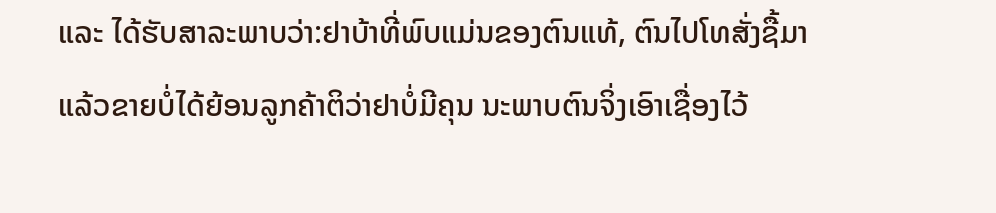ແລະ ໄດ້ຮັບສາລະພາບວ່າ:ຢາບ້າທີ່ພົບແມ່ນຂອງຕົນແທ້, ຕົນໄປໂທສັ່ງຊື້ມາແລ້ວຂາຍບໍ່ໄດ້ຍ້ອນລູກຄ້າຕິວ່າຢາບໍ່ມີຄຸນ ນະພາບຕົນຈິ່ງເອົາເຊື່ອງໄວ້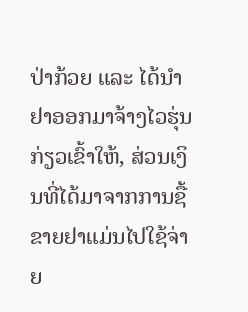ປ່າກ້ວຍ ແລະ ໄດ້ນຳຢາອອກມາຈ້າງໄວຮຸ່ນກ່ຽວເຂົ້າໃຫ້, ສ່ວນເງິນທີ່ໄດ້ມາຈາກການຊື້ຂາຍຢາແມ່ນໄປໃຊ້ຈ່າຍ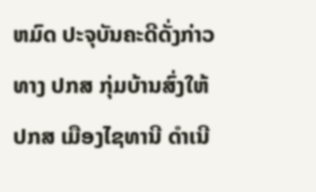ຫມົດ ປະຈຸບັນຄະດີດັ່ງກ່າວທາງ ປກສ ກຸ່ມບ້ານສົ່ງໃຫ້ ປກສ ເມືອງໄຊທານີ ດຳເນີ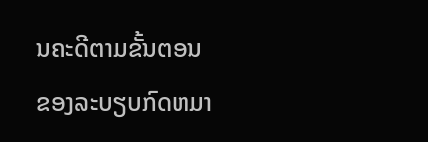ນຄະດີຕາມຂັ້ນຕອນຂອງລະບຽບກົດຫມາ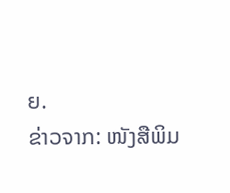ຍ.
ຂ່າວຈາກ: ໜັງສືພິມ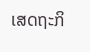ເສດຖະກິ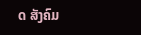ດ ສັງຄົມ